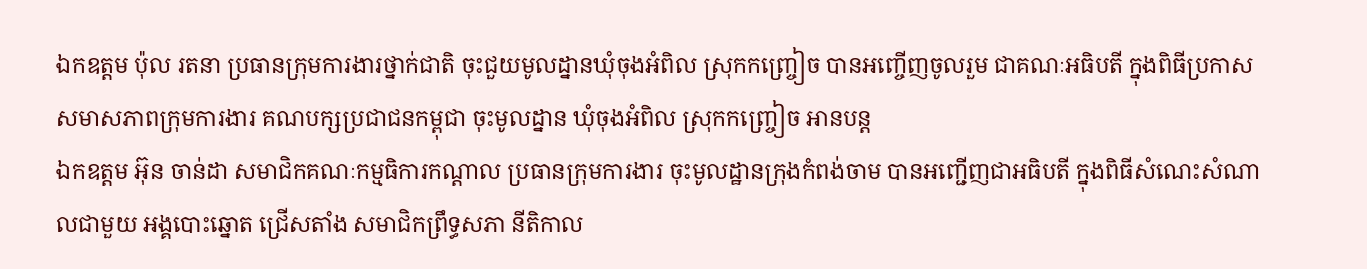ឯកឧត្តម ប៉ុល រតនា ប្រធានក្រុមការងារថ្នាក់ជាតិ ចុះជួយមូលដ្នានឃុំចុងអំពិល ស្រុកកញ្ច្រៀច បានអញ្ចើញចូលរួម ជាគណៈអធិបតី ក្នុងពិធីប្រកាស សមាសភាពក្រុមការងារ គណបក្សប្រជាជនកម្ពុជា ចុះមូលដ្នាន ឃុំចុងអំពិល ស្រុកកញ្ច្រៀច អានបន្ត
ឯកឧត្តម អ៊ុន ចាន់ដា សមាជិកគណៈកម្មធិការកណ្តាល ប្រធានក្រុមការងារ ចុះមូលដ្ឋានក្រុងកំពង់ចាម បានអញ្ជើញជាអធិបតី ក្នុងពិធីសំណេះសំណាលជាមួយ អង្គបោះឆ្នោត ជ្រើសតាំង សមាជិកព្រឹទ្ធសភា នីតិកាល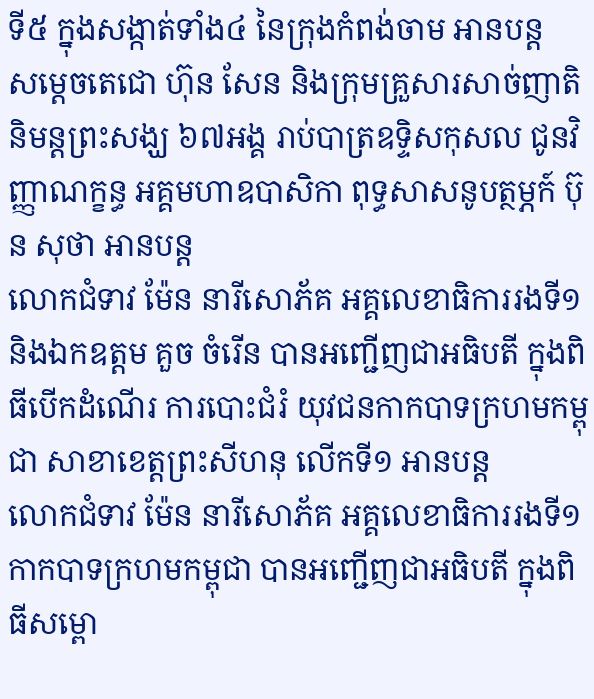ទី៥ ក្នុងសង្កាត់ទាំង៤ នៃក្រុងកំពង់ចាម អានបន្ត
សម្តេចតេជោ ហ៊ុន សែន និងក្រុមគ្រួសារសាច់ញាតិ និមន្តព្រះសង្ឃ ៦៧អង្គ រាប់បាត្រឧទ្ទិសកុសល ជូនវិញ្ញាណក្ខន្ធ អគ្គមហាឧបាសិកា ពុទ្ធសាសនូបត្ថម្ភក៍ ប៊ុន សុថា អានបន្ត
លោកជំទាវ ម៉ែន នារីសោភ័គ អគ្គលេខាធិការរងទី១ និងឯកឧត្តម គួច ចំរើន បានអញ្ជើញជាអធិបតី ក្នុងពិធីបើកដំណើរ ការបោះជំរំ យុវជនកាកបាទក្រហមកម្ពុជា សាខាខេត្តព្រះសីហនុ លើកទី១ អានបន្ត
លោកជំទាវ ម៉ែន នារីសោភ័គ អគ្គលេខាធិការរងទី១ កាកបាទក្រហមកម្ពុជា បានអញ្ជើញជាអធិបតី ក្នុងពិធីសម្ពោ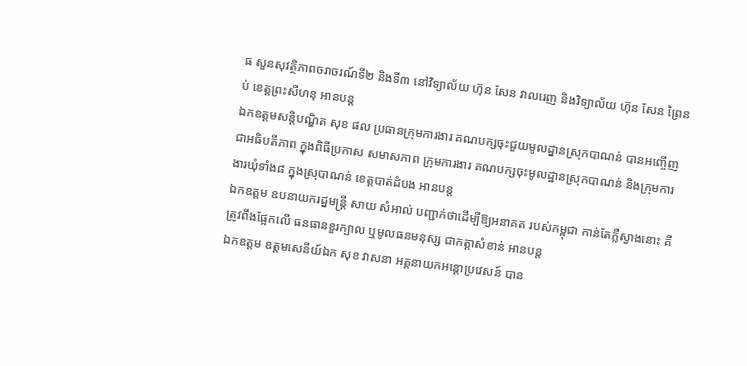ធ សួនសុវត្ថិភាពចរាចរណ៍ទី២ និងទី៣ នៅវិទ្យាល័យ ហ៊ុន សែន វាលរេញ និងវិទ្យាល័យ ហ៊ុន សែន ព្រៃនប់ ខេត្តព្រះសីហនុ អានបន្ត
ឯកឧត្ដមសន្តិបណ្ឌិត សុខ ផល ប្រធានក្រុមការងារ គណបក្សចុះជួយមូលដ្នានស្រុកបាណន់ បានអញ្ចើញជាអធិបតីភាព ក្នុងពិធីប្រកាស សមាសភាព ក្រុមការងារ គណបក្សចុះមូលដ្ឋានស្រុកបាណន់ និងក្រុមការងារឃុំទាំង៨ ក្នុងស្រុបាណន់ ខេត្តបាត់ដំបង អានបន្ត
ឯកឧត្តម ឧបនាយករដ្នមន្ត្រី សាយ សំអាល់ បញ្ជាក់ថាដើម្បីឱ្យអនាគត របស់កម្ពុជា កាន់តែភ្លឺស្វាងនោះ គឺត្រូវពឹងផ្អែកលើ ធនធានខួរក្បាល ឬមូលធនមនុស្ស ជាកត្តាសំខាន់ អានបន្ត
ឯកឧត្តម ឧត្តមសេនីយ៍ឯក សុខ វាសនា អគ្គនាយកអន្តោប្រវេសន៍ បាន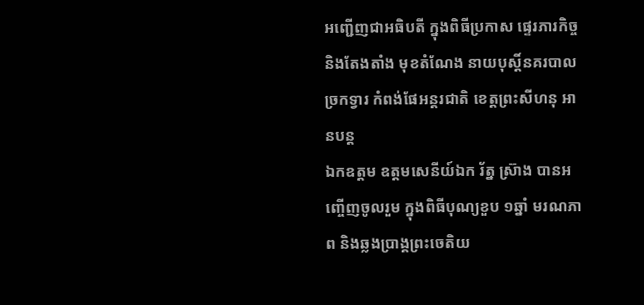អញ្ជើញជាអធិបតី ក្នុងពិធីប្រកាស ផ្ទេរភារកិច្ច និងតែងតាំង មុខតំណែង នាយបុស្តិ៍នគរបាលច្រកទ្វារ កំពង់ផែអន្តរជាតិ ខេត្តព្រះសីហនុ អានបន្ត
ឯកឧត្តម ឧត្តមសេនីយ៍ឯក រ័ត្ន ស្រ៊ាង បានអញ្ចើញចូលរួម ក្នុងពិធីបុណ្យខួប ១ឆ្នាំ មរណភាព និងឆ្លងប្រាង្គព្រះចេតិយ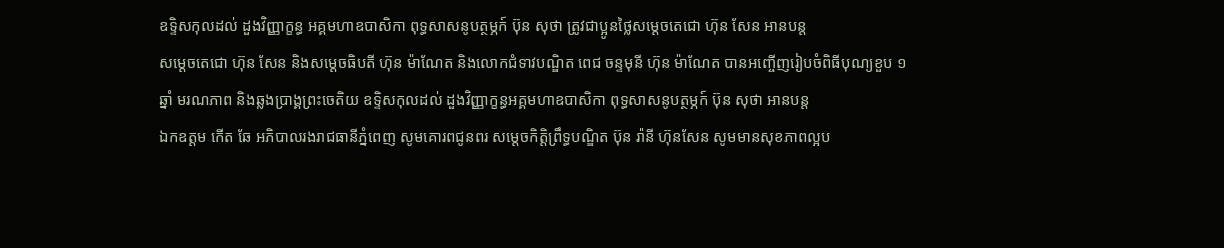ឧទ្ទិសកុលដល់ ដួងវិញ្ញាក្ខន្ធ អគ្គមហាឧបាសិកា ពុទ្ធសាសនូបត្ថម្ភក៍ ប៊ុន សុថា ត្រូវជាប្អូនថ្លៃសម្ដេចតេជោ ហ៊ុន សែន អានបន្ត
សម្តេចតេជោ ហ៊ុន សែន និងសម្ដេចធិបតី ហ៊ុន ម៉ាណែត និងលោកជំទាវបណ្ឌិត ពេជ ចន្ទមុនី ហ៊ុន ម៉ាណែត បានអញ្ចើញរៀបចំពិធីបុណ្យខួប ១ឆ្នាំ មរណភាព និងឆ្លងប្រាង្គព្រះចេតិយ ឧទ្ទិសកុលដល់ ដួងវិញ្ញាក្ខន្ធអគ្គមហាឧបាសិកា ពុទ្ធសាសនូបត្ថម្ភក៍ ប៊ុន សុថា អានបន្ត
ឯកឧត្តម កើត ឆែ អភិបាលរងរាជធានីភ្នំពេញ សូមគោរពជូនពរ សម្តេចកិត្តិព្រឹទ្ធបណ្ឌិត ប៊ុន រ៉ានី ហ៊ុនសែន សូមមានសុខភាពល្អប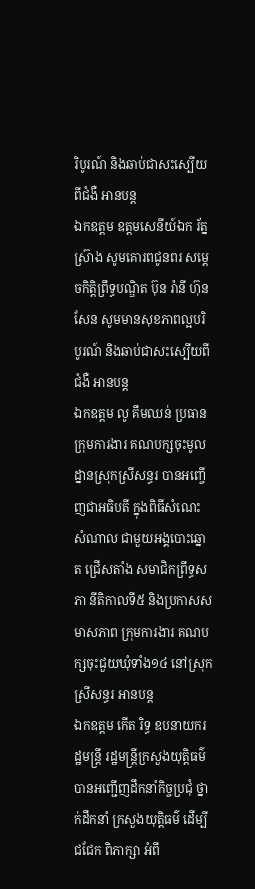រិបូរណ៍ និងឆាប់ជាសះស្បើយពីជំងឺ អានបន្ត
ឯកឧត្តម ឧត្តមសេនីយ៍ឯក រ័ត្ន ស្រ៊ាង សូមគោរពជូនពរ សម្តេចកិត្តិព្រឹទ្ធបណ្ឌិត ប៊ុន រ៉ានី ហ៊ុនសែន សូមមានសុខភាពល្អបរិបូរណ៍ និងឆាប់ជាសះស្បើយពីជំងឺ អានបន្ត
ឯកឧត្តម លូ គឹមឈន់ ប្រធានក្រុមការងារ គណបក្សចុះមូលដ្នានស្រុកស្រីសន្ធរ បានអញ្ចើញជាអធិបតី ក្នុងពិធីសំណេះសំណាល ជាមួយអង្គបោះឆ្នោត ជ្រើសតាំង សមាជិកព្រឹទ្ធសភា នីតិកាលទី៥ និងប្រកាសសមាសភាព ក្រុមការងារ គណបក្សចុះជួយឃុំទាំង១៤ នៅស្រុកស្រីសន្ធរ អានបន្ត
ឯកឧត្តម កើត រិទ្ធ ឧបនាយករដ្ឋមន្រ្តី រដ្ឋមន្ត្រីក្រសួងយុត្តិធម៌ បានអញ្ជើញដឹកនាំកិច្ចប្រជុំ ថ្នាក់ដឹកនាំ ក្រសួងយុត្តិធម៌ ដើម្បី ជជែក ពិភាក្សា អំពី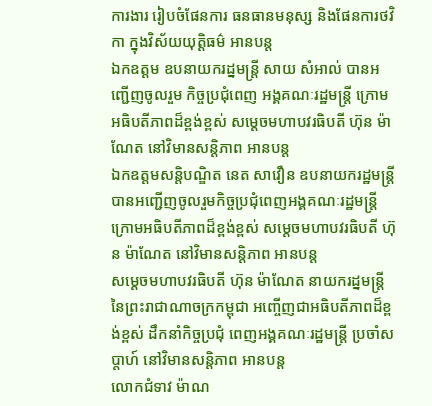ការងារ រៀបចំផែនការ ធនធានមនុស្ស និងផែនការថវិកា ក្នុងវិស័យយុត្តិធម៌ អានបន្ត
ឯកឧត្តម ឧបនាយករដ្នមន្ត្រី សាយ សំអាល់ បានអញ្ជើញចូលរួម កិច្ចប្រជុំពេញ អង្គគណៈរដ្ឋមន្រ្តី ក្រោមអធិបតីភាពដ៏ខ្ពង់ខ្ពស់ សម្តេចមហាបវរធិបតី ហ៊ុន ម៉ាណែត នៅវិមានសន្តិភាព អានបន្ត
ឯកឧត្តមសន្តិបណ្ឌិត នេត សាវឿន ឧបនាយករដ្ឋមន្រ្តី បានអញ្ជើញចូលរួមកិច្ចប្រជុំពេញអង្គគណៈរដ្ឋមន្រ្តី ក្រោមអធិបតីភាពដ៏ខ្ពង់ខ្ពស់ សម្តេចមហាបវរធិបតី ហ៊ុន ម៉ាណែត នៅវិមានសន្តិភាព អានបន្ត
សម្ដេចមហាបវរធិបតី ហ៊ុន ម៉ាណែត នាយករដ្នមន្ត្រី នៃព្រះរាជាណាចក្រកម្ពុជា អញ្ចើញជាអធិបតីភាពដ៏ខ្ពង់ខ្ពស់ ដឹកនាំកិច្ចប្រជុំ ពេញអង្គគណៈរដ្ឋមន្ត្រី ប្រចាំសប្តាហ៍ នៅវិមានសន្តិភាព អានបន្ត
លោកជំទាវ ម៉ាណ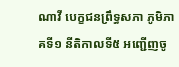ណាវី បេក្ខជនព្រឹទ្ធសភា ភូមិភាគទី១ នីតិកាលទី៥ អញ្ជើញចូ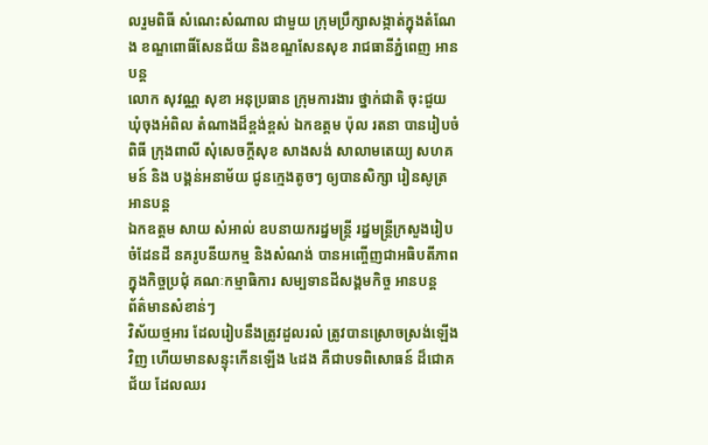លរួមពិធី សំណេះសំណាល ជាមួយ ក្រុមប្រឹក្សាសង្កាត់ក្នុងតំណែង ខណ្ឌពោធិ៍សែនជ័យ និងខណ្ឌសែនសុខ រាជធានីភ្នំពេញ អានបន្ត
លោក សុវណ្ណ សុខា អនុប្រធាន ក្រុមការងារ ថ្នាក់ជាតិ ចុះជួយ ឃុំចុងអំពិល តំណាងដ៏ខ្ពង់ខ្ពស់ ឯកឧត្តម ប៉ុល រតនា បានរៀបចំពិធី ក្រុងពាលី សុំសេចក្តីសុខ សាងសង់ សាលាមតេយ្យ សហគមន៍ និង បង្គន់អនាម័យ ជូនក្មេងតូចៗ ឲ្យបានសិក្សា រៀនសូត្រ អានបន្ត
ឯកឧត្តម សាយ សំអាល់ ឧបនាយករដ្នមន្ត្រី រដ្នមន្ត្រីក្រសួងរៀបចំដែនដី នគរូបនីយកម្ម និងសំណង់ បានអញ្ចើញជាអធិបតីភាព ក្នុងកិច្ចប្រជុំ គណៈកម្មាធិការ សម្បទានដីសង្គមកិច្ច អានបន្ត
ព័ត៌មានសំខាន់ៗ
វិស័យថ្មអារ ដែលរៀបនឹងត្រូវដួលរលំ ត្រូវបានស្រោចស្រង់ឡើងវិញ ហើយមានសន្ទុះកើនឡើង ៤ដង គឺជាបទពិសោធន៍ ដ៏ជោគជ័យ ដែលឈរ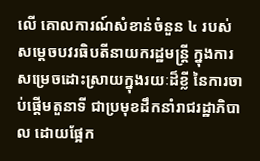លើ គោលការណ៍សំខាន់ចំនួន ៤ របស់សម្តេចបវរធិបតីនាយករដ្ឋមន្ត្រី ក្នុងការសម្រេចដោះស្រាយក្នុងរយៈដ៏ខ្លី នៃការចាប់ផ្តើមតួនាទី ជាប្រមុខដឹកនាំរាជរដ្ឋាភិបាល ដោយផ្អែក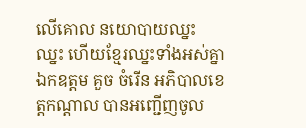លើគោល នយោបាយឈ្នះ ឈ្នះ ហើយខ្មែរឈ្នះទាំងអស់គ្នា
ឯកឧត្តម គួច ចំរើន អភិបាលខេត្តកណ្ដាល បានអញ្ជើញចូល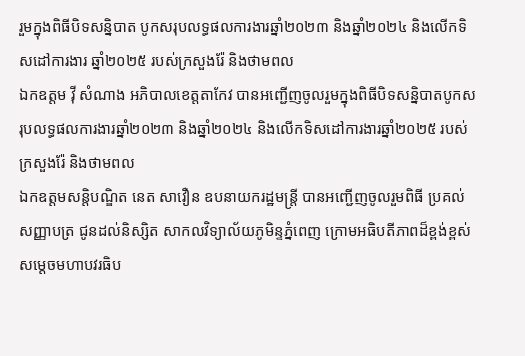រួមក្នុងពិធីបិទសន្និបាត បូកសរុបលទ្ធផលការងារឆ្នាំ២០២៣ និងឆ្នាំ២០២៤ និងលើកទិសដៅការងារ ឆ្នាំ២០២៥ របស់ក្រសួងរ៉ែ និងថាមពល
ឯកឧត្តម វ៉ី សំណាង អភិបាលខេត្តតាកែវ បានអញ្ជើញចូលរួមក្នុងពិធីបិទសន្និបាតបូកសរុបលទ្ធផលការងារឆ្នាំ២០២៣ និងឆ្នាំ២០២៤ និងលើកទិសដៅការងារឆ្នាំ២០២៥ របស់ក្រសួងរ៉ែ និងថាមពល
ឯកឧត្តមសន្តិបណ្ឌិត នេត សាវឿន ឧបនាយករដ្ឋមន្រ្តី បានអញ្ជើញចូលរួមពិធី ប្រគល់សញ្ញាបត្រ ជូនដល់និស្សិត សាកលវិទ្យាល័យភូមិន្ទភ្នំពេញ ក្រោមអធិបតីភាពដ៏ខ្ពង់ខ្ពស់ សម្តេចមហាបវរធិប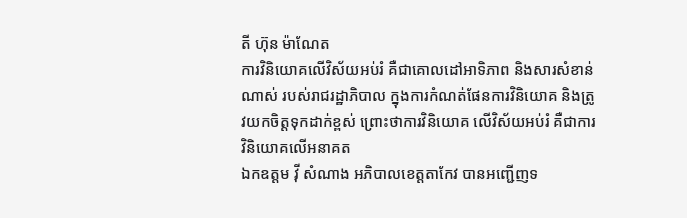តី ហ៊ុន ម៉ាណែត
ការវិនិយោគលើវិស័យអប់រំ គឺជាគោលដៅអាទិភាព និងសារសំខាន់ណាស់ របស់រាជរដ្ឋាភិបាល ក្នុងការកំណត់ផែនការវិនិយោគ និងត្រូវយកចិត្តទុកដាក់ខ្ពស់ ព្រោះថាការវិនិយោគ លើវិស័យអប់រំ គឺជាការ វិនិយោគលើអនាគត
ឯកឧត្តម វ៉ី សំណាង អភិបាលខេត្តតាកែវ បានអញ្ជើញទ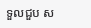ទួលជួប ស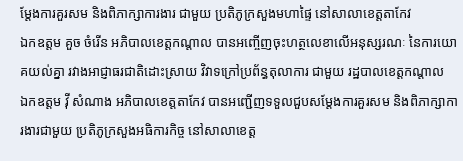ម្តែងការគួរសម និងពិភាក្សាការងារ ជាមួយ ប្រតិភូក្រសួងមហាផ្ទៃ នៅសាលាខេត្តតាកែវ
ឯកឧត្តម គួច ចំរើន អភិបាលខេត្តកណ្តាល បានអញ្ចើញចុះហត្ថលេខាលើអនុស្សរណៈ នៃការយោគយល់គ្នា រវាងអាជ្ញាធរជាតិដោះស្រាយ វិវាទក្រៅប្រព័ន្ធតុលាការ ជាមួយ រដ្ឋបាលខេត្តកណ្តាល
ឯកឧត្តម វ៉ី សំណាង អភិបាលខេត្តតាកែវ បានអញ្ជើញទទួលជួបសម្តែងការគួរសម និងពិភាក្សាការងារជាមួយ ប្រតិភូក្រសួងអធិការកិច្ច នៅសាលាខេត្ត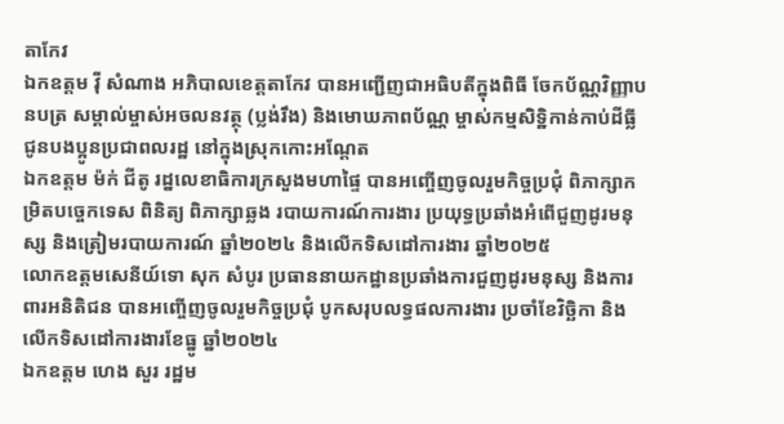តាកែវ
ឯកឧត្តម វ៉ី សំណាង អភិបាលខេត្តតាកែវ បានអញ្ជេីញជាអធិបតីក្នុងពិធី ចែកប័ណ្ណវិញ្ញាបនបត្រ សម្គាល់ម្ចាស់អចលនវត្ថុ (ប្លង់រឹង) និងមោឃភាពប័ណ្ណ ម្ចាស់កម្មសិទ្ឋិកាន់កាប់ដីធ្លី ជូនបងប្អូនប្រជាពលរដ្ឋ នៅក្នុងស្រុកកោះអណ្តែត
ឯកឧត្តម ម៉ក់ ជីតូ រដ្នលេខាធិការក្រសួងមហាផ្ទៃ បានអញ្ចើញចូលរួមកិច្ចប្រជុំ ពិភាក្សាកម្រិតបច្ចេកទេស ពិនិត្យ ពិភាក្សាឆ្លង របាយការណ៍ការងារ ប្រយុទ្ធប្រឆាំងអំពេីជួញដូរមនុស្ស និងត្រៀមរបាយការណ៍ ឆ្នាំ២០២៤ និងលេីកទិសដៅការងារ ឆ្នាំ២០២៥
លោកឧត្តមសេនីយ៍ទោ សុក សំបូរ ប្រធាននាយកដ្ឋានប្រឆាំងការជួញដូរមនុស្ស និងការពារអនិតិជន បានអញ្ចើញចូលរួមកិច្ចប្រជុំ បូកសរុបលទ្ធផលការងារ ប្រចាំខែវិច្ឆិកា និងលើកទិសដៅការងារខែធ្នូ ឆ្នាំ២០២៤
ឯកឧត្តម ហេង សួរ រដ្ឋម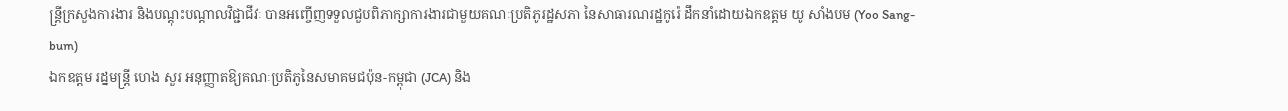ន្ត្រីក្រសួងការងារ និងបណ្តុះបណ្តាលវិជ្ជាជីវៈ បានអញ្ចើញទទួលជួបពិភាក្សាការងារជាមួយគណៈប្រតិភូរដ្ឋសភា នៃសាធារណរដ្ឋកូរ៉េ ដឹកនាំដោយឯកឧត្តម យូ សាំងបម (Yoo Sang-bum)
ឯកឧត្តម រដ្នមន្ត្រី ហេង សួរ អនុញ្ញាតឱ្យគណៈប្រតិភូនៃសមាគមជប៉ុន-កម្ពុជា (JCA) និង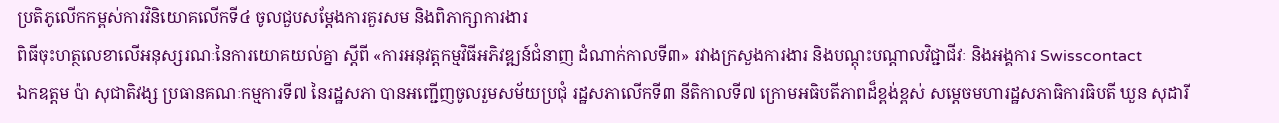ប្រតិភូលើកកម្ពស់ការវិនិយោគលើកទី៤ ចូលជួបសម្តែងការគួរសម និងពិភាក្សាការងារ
ពិធីចុះហត្ថលេខាលើអនុស្សរណៈនៃការយោគយល់គ្នា ស្តីពី «ការអនុវត្តកម្មវិធីអភិវឌ្ឍន៍ជំនាញ ដំណាក់កាលទី៣» រវាងក្រសួងការងារ និងបណ្តុះបណ្តាលវិជ្ជាជីវៈ និងអង្គការ Swisscontact
ឯកឧត្តម ប៉ា សុជាតិវង្ស ប្រធានគណៈកម្មការទី៧ នៃរដ្ឋសភា បានអញ្ជើញចូលរួមសម័យប្រជុំ រដ្ឋសភាលើកទី៣ នីតិកាលទី៧ ក្រោមអធិបតីភាពដ៏ខ្ពង់ខ្ពស់ សម្តេចមហារដ្ឋសភាធិការធិបតី ឃួន សុដារី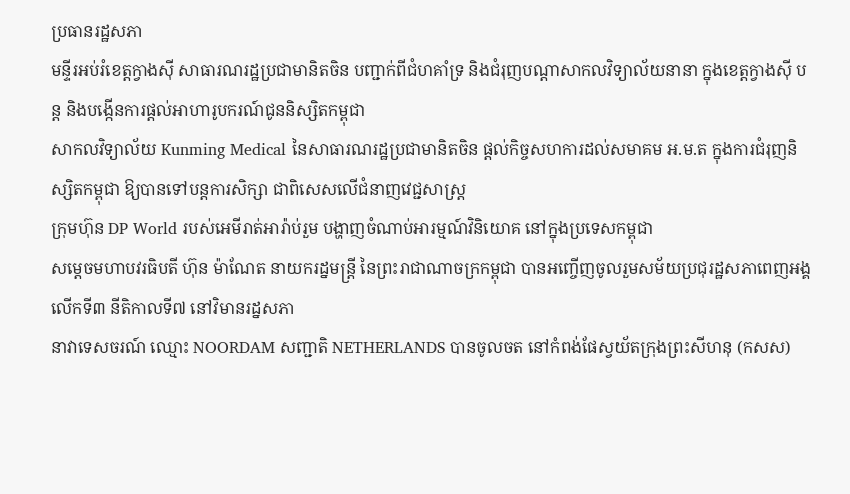ប្រធានរដ្ឋសភា
មន្ទីរអប់រំខេត្តក្វាងស៊ី សាធារណរដ្ឋប្រជាមានិតចិន បញ្ជាក់ពីជំហគាំទ្រ និងជំរុញបណ្តាសាកលវិទ្យាល័យនានា ក្នុងខេត្តក្វាងស៊ី បន្ត និងបង្កើនការផ្តល់អាហារូបករណ៍ជូននិស្សិតកម្ពុជា
សាកលវិទ្យាល័យ Kunming Medical នៃសាធារណរដ្ឋប្រជាមានិតចិន ផ្តល់កិច្ចសហការដល់សមាគម អ.ម.ត ក្នុងការជំរុញនិស្សិតកម្ពុជា ឱ្យបានទៅបន្តការសិក្សា ជាពិសេសលើជំនាញវេជ្ជសាស្រ្ត
ក្រុមហ៊ុន DP World របស់អេមីរាត់អារ៉ាប់រួម បង្ហាញចំណាប់អារម្មណ៍វិនិយោគ នៅក្នុងប្រទេសកម្ពុជា
សម្ដេចមហាបវរធិបតី ហ៊ុន ម៉ាណែត នាយករដ្នមន្ត្រី នៃព្រះរាជាណាចក្រកម្ពុជា បានអញ្ចើញចូលរួមសម័យប្រជុរដ្ឋសភាពេញអង្គ លើកទី៣ នីតិកាលទី៧ នៅវិមានរដ្នសភា
នាវាទេសចរណ៍ ឈ្មោះ NOORDAM សញ្ជាតិ NETHERLANDS បានចូលចត នៅកំពង់ផែស្វយ័តក្រុងព្រះសីហនុ (កសស)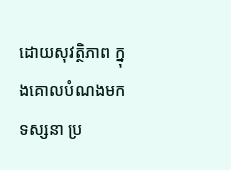ដោយសុវត្ថិភាព ក្នុងគោលបំណងមកទស្សនា ប្រ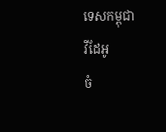ទេសកម្ពុជា
វីដែអូ
ចំ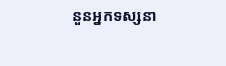នួនអ្នកទស្សនា